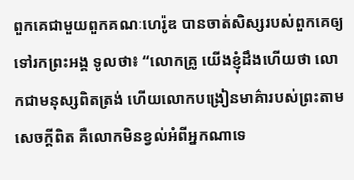ពួកគេជាមួយពួកគណៈហេរ៉ូឌ បានចាត់សិស្សរបស់ពួកគេឲ្យទៅរកព្រះអង្គ ទូលថា៖ “លោកគ្រូ យើងខ្ញុំដឹងហើយថា លោកជាមនុស្សពិតត្រង់ ហើយលោកបង្រៀនមាគ៌ារបស់ព្រះតាមសេចក្ដីពិត គឺលោកមិនខ្វល់អំពីអ្នកណាទេ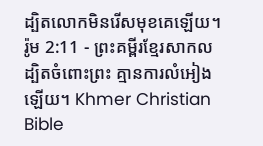ដ្បិតលោកមិនរើសមុខគេឡើយ។
រ៉ូម 2:11 - ព្រះគម្ពីរខ្មែរសាកល ដ្បិតចំពោះព្រះ គ្មានការលំអៀងឡើយ។ Khmer Christian Bible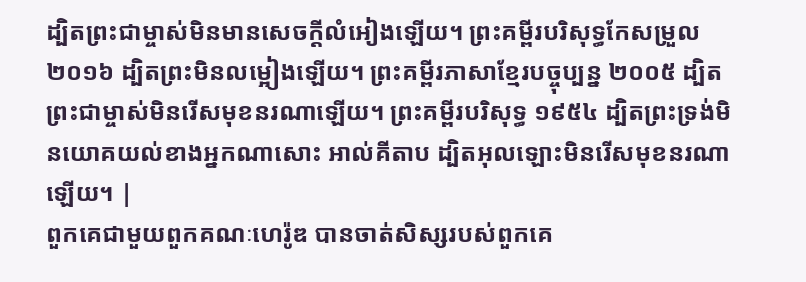ដ្បិតព្រះជាម្ចាស់មិនមានសេចក្ដីលំអៀងឡើយ។ ព្រះគម្ពីរបរិសុទ្ធកែសម្រួល ២០១៦ ដ្បិតព្រះមិនលម្អៀងឡើយ។ ព្រះគម្ពីរភាសាខ្មែរបច្ចុប្បន្ន ២០០៥ ដ្បិតព្រះជាម្ចាស់មិនរើសមុខនរណាឡើយ។ ព្រះគម្ពីរបរិសុទ្ធ ១៩៥៤ ដ្បិតព្រះទ្រង់មិនយោគយល់ខាងអ្នកណាសោះ អាល់គីតាប ដ្បិតអុលឡោះមិនរើសមុខនរណាឡើយ។ |
ពួកគេជាមួយពួកគណៈហេរ៉ូឌ បានចាត់សិស្សរបស់ពួកគេ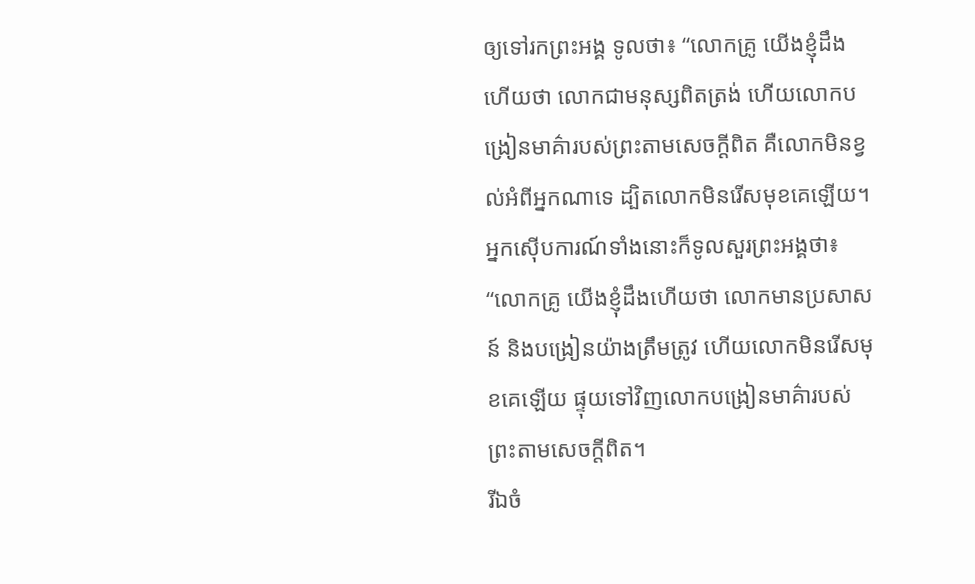ឲ្យទៅរកព្រះអង្គ ទូលថា៖ “លោកគ្រូ យើងខ្ញុំដឹងហើយថា លោកជាមនុស្សពិតត្រង់ ហើយលោកបង្រៀនមាគ៌ារបស់ព្រះតាមសេចក្ដីពិត គឺលោកមិនខ្វល់អំពីអ្នកណាទេ ដ្បិតលោកមិនរើសមុខគេឡើយ។
អ្នកស៊ើបការណ៍ទាំងនោះក៏ទូលសួរព្រះអង្គថា៖ “លោកគ្រូ យើងខ្ញុំដឹងហើយថា លោកមានប្រសាសន៍ និងបង្រៀនយ៉ាងត្រឹមត្រូវ ហើយលោកមិនរើសមុខគេឡើយ ផ្ទុយទៅវិញលោកបង្រៀនមាគ៌ារបស់ព្រះតាមសេចក្ដីពិត។
រីឯចំ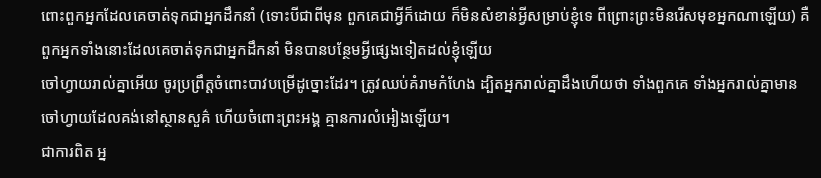ពោះពួកអ្នកដែលគេចាត់ទុកជាអ្នកដឹកនាំ (ទោះបីជាពីមុន ពួកគេជាអ្វីក៏ដោយ ក៏មិនសំខាន់អ្វីសម្រាប់ខ្ញុំទេ ពីព្រោះព្រះមិនរើសមុខអ្នកណាឡើយ) គឺពួកអ្នកទាំងនោះដែលគេចាត់ទុកជាអ្នកដឹកនាំ មិនបានបន្ថែមអ្វីផ្សេងទៀតដល់ខ្ញុំឡើយ
ចៅហ្វាយរាល់គ្នាអើយ ចូរប្រព្រឹត្តចំពោះបាវបម្រើដូច្នោះដែរ។ ត្រូវឈប់គំរាមកំហែង ដ្បិតអ្នករាល់គ្នាដឹងហើយថា ទាំងពួកគេ ទាំងអ្នករាល់គ្នាមានចៅហ្វាយដែលគង់នៅស្ថានសួគ៌ ហើយចំពោះព្រះអង្គ គ្មានការលំអៀងឡើយ។
ជាការពិត អ្ន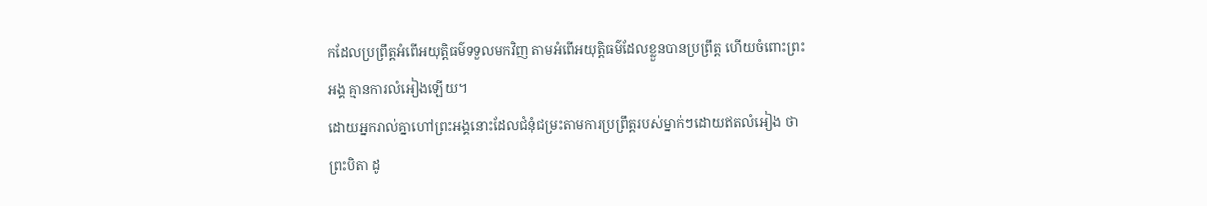កដែលប្រព្រឹត្តអំពើអយុត្តិធម៌ទទួលមកវិញ តាមអំពើអយុត្តិធម៌ដែលខ្លួនបានប្រព្រឹត្ត ហើយចំពោះព្រះអង្គ គ្មានការលំអៀងឡើយ។
ដោយអ្នករាល់គ្នាហៅព្រះអង្គនោះដែលជំនុំជម្រះតាមការប្រព្រឹត្តរបស់ម្នាក់ៗដោយឥតលំអៀង ថាព្រះបិតា ដូ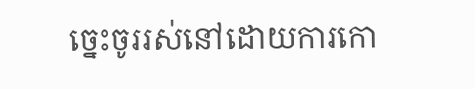ច្នេះចូររស់នៅដោយការកោ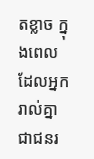តខ្លាច ក្នុងពេលដែលអ្នករាល់គ្នាជាជនរ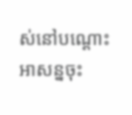ស់នៅបណ្ដោះអាសន្នចុះ